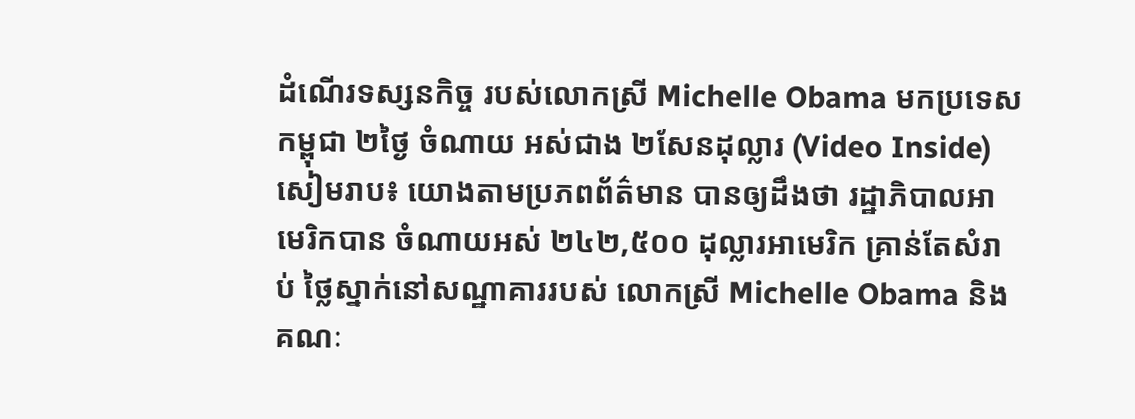ដំណើរទស្សនកិច្ច របស់លោកស្រី Michelle Obama មកប្រទេសកម្ពុជា ២ថ្ងៃ ចំណាយ អស់ជាង ២សែនដុល្លារ (Video Inside)
សៀមរាប៖ យោងតាមប្រភពព័ត៌មាន បានឲ្យដឹងថា រដ្ឋាភិបាលអាមេរិកបាន ចំណាយអស់ ២៤២,៥០០ ដុល្លារអាមេរិក គ្រាន់តែសំរាប់ ថ្លៃស្នាក់នៅសណ្ឋាគាររបស់ លោកស្រី Michelle Obama និងគណៈ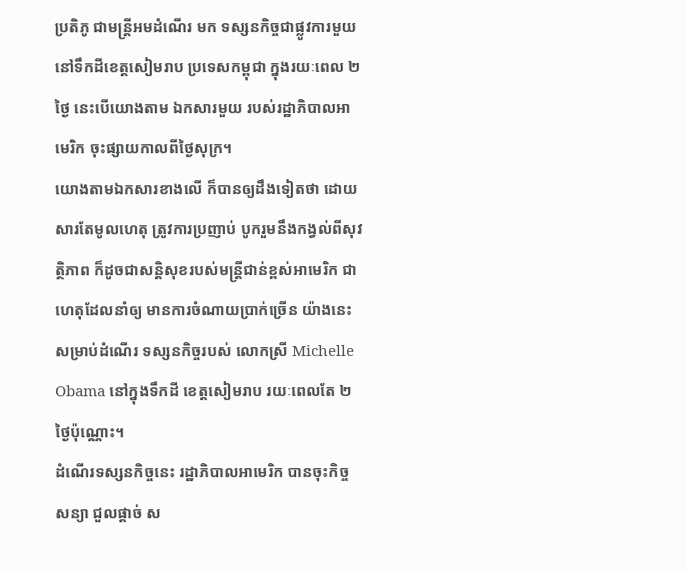ប្រតិភូ ជាមន្ត្រីអមដំណើរ មក ទស្សនកិច្ចជាផ្លូវការមួយ នៅទឹកដីខេត្តសៀមរាប ប្រទេសកម្ពុជា ក្នុងរយៈពេល ២ថ្ងៃ នេះបើយោងតាម ឯកសារមួយ របស់រដ្ឋាភិបាលអាមេរិក ចុះផ្សាយកាលពីថ្ងៃសុក្រ។
យោងតាមឯកសារខាងលើ ក៏បានឲ្យដឹងទៀតថា ដោយសារតែមូលហេតុ ត្រូវការប្រញាប់ បូករួមនឹងកង្វល់ពីសុវត្ថិភាព ក៏ដូចជាសន្ដិសុខរបស់មន្ដ្រីជាន់ខ្ពស់អាមេរិក ជាហេតុដែលនាំឲ្យ មានការចំណាយប្រាក់ច្រើន យ៉ាងនេះ សម្រាប់ដំណើរ ទស្សនកិច្ចរបស់ លោកស្រី Michelle Obama នៅក្នុងទឹកដី ខេត្ដសៀមរាប រយៈពេលតែ ២ថ្ងៃប៉ុណ្ណោះ។
ដំណើរទស្សនកិច្ចនេះ រដ្ឋាភិបាលអាមេរិក បានចុះកិច្ចសន្យា ជួលផ្តាច់ ស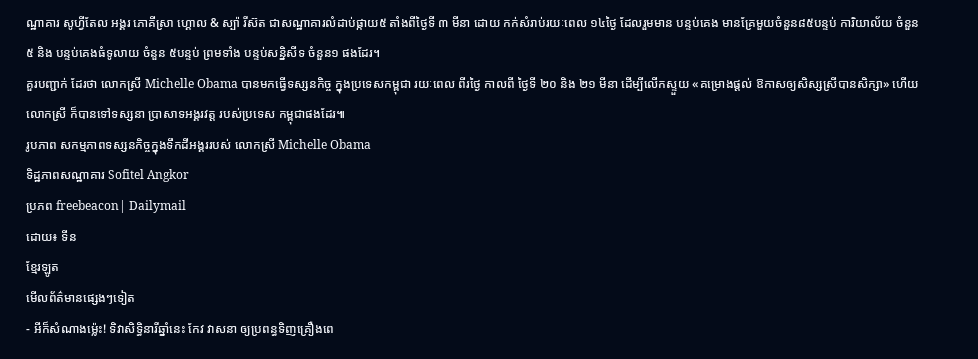ណ្ឋាគារ សូហ្វីតែល អង្គរ ភោគីស្រា ហ្គោល & ស្ប៉ា រីស៊ត ជាសណ្ឋាគារលំដាប់ផ្កាយ៥ តាំងពីថ្ងៃទី ៣ មីនា ដោយ កក់សំរាប់រយៈពេល ១៤ថ្ងៃ ដែលរួមមាន បន្ទប់គេង មានគ្រែមួយចំនួន៨៥បន្ទប់ ការិយាល័យ ចំនួន ៥ និង បន្ទប់គេងធំទូលាយ ចំនួន ៥បន្ទប់ ព្រមទាំង បន្ទប់សន្និសីទ ចំនួន១ ផងដែរ។
គួរបញ្ជាក់ ដែរថា លោកស្រី Michelle Obama បានមកធ្វើទស្សនកិច្ច ក្នុងប្រទេសកម្ពុជា រយៈពេល ពីរថ្ងៃ កាលពី ថ្ងៃទី ២០ និង ២១ មីនា ដើម្បីលើកស្ទួយ «គម្រោងផ្តល់ ឱកាសឲ្យសិស្សស្រីបានសិក្សា» ហើយលោកស្រី ក៏បានទៅទស្សនា ប្រាសាទអង្គរវត្ត របស់ប្រទេស កម្ពុជាផងដែរ៕
រូបភាព សកម្មភាពទស្សនកិច្ចក្នុងទឹកដីអង្គររបស់ លោកស្រី Michelle Obama
ទិដ្ឋភាពសណ្ឋាគារ Sofitel Angkor
ប្រភព freebeacon| Dailymail
ដោយ៖ ទីន
ខ្មែរឡូត
មើលព័ត៌មានផ្សេងៗទៀត
- អីក៏សំណាងម្ល៉េះ! ទិវាសិទ្ធិនារីឆ្នាំនេះ កែវ វាសនា ឲ្យប្រពន្ធទិញគ្រឿងពេ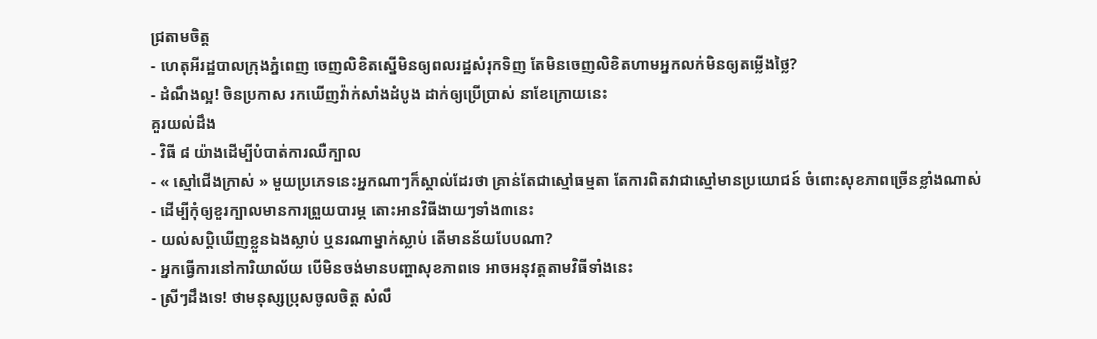ជ្រតាមចិត្ត
- ហេតុអីរដ្ឋបាលក្រុងភ្នំពេញ ចេញលិខិតស្នើមិនឲ្យពលរដ្ឋសំរុកទិញ តែមិនចេញលិខិតហាមអ្នកលក់មិនឲ្យតម្លើងថ្លៃ?
- ដំណឹងល្អ! ចិនប្រកាស រកឃើញវ៉ាក់សាំងដំបូង ដាក់ឲ្យប្រើប្រាស់ នាខែក្រោយនេះ
គួរយល់ដឹង
- វិធី ៨ យ៉ាងដើម្បីបំបាត់ការឈឺក្បាល
- « ស្មៅជើងក្រាស់ » មួយប្រភេទនេះអ្នកណាៗក៏ស្គាល់ដែរថា គ្រាន់តែជាស្មៅធម្មតា តែការពិតវាជាស្មៅមានប្រយោជន៍ ចំពោះសុខភាពច្រើនខ្លាំងណាស់
- ដើម្បីកុំឲ្យខួរក្បាលមានការព្រួយបារម្ភ តោះអានវិធីងាយៗទាំង៣នេះ
- យល់សប្តិឃើញខ្លួនឯងស្លាប់ ឬនរណាម្នាក់ស្លាប់ តើមានន័យបែបណា?
- អ្នកធ្វើការនៅការិយាល័យ បើមិនចង់មានបញ្ហាសុខភាពទេ អាចអនុវត្តតាមវិធីទាំងនេះ
- ស្រីៗដឹងទេ! ថាមនុស្សប្រុសចូលចិត្ត សំលឹ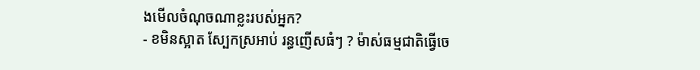ងមើលចំណុចណាខ្លះរបស់អ្នក?
- ខមិនស្អាត ស្បែកស្រអាប់ រន្ធញើសធំៗ ? ម៉ាស់ធម្មជាតិធ្វើចេ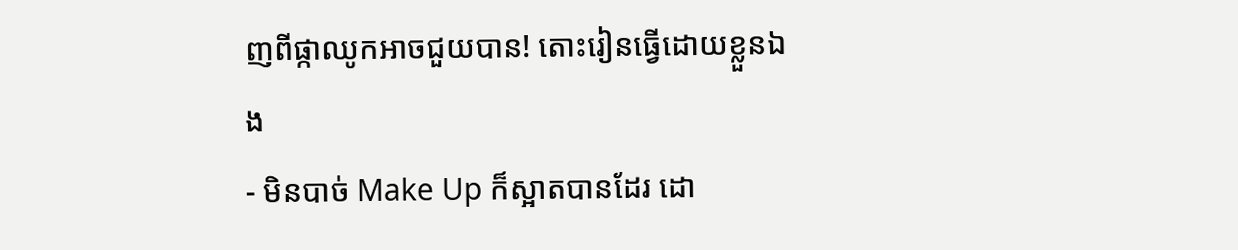ញពីផ្កាឈូកអាចជួយបាន! តោះរៀនធ្វើដោយខ្លួនឯង
- មិនបាច់ Make Up ក៏ស្អាតបានដែរ ដោ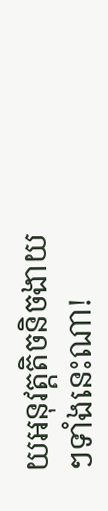យអនុវត្តតិចនិចងាយៗទាំងនេះណា!